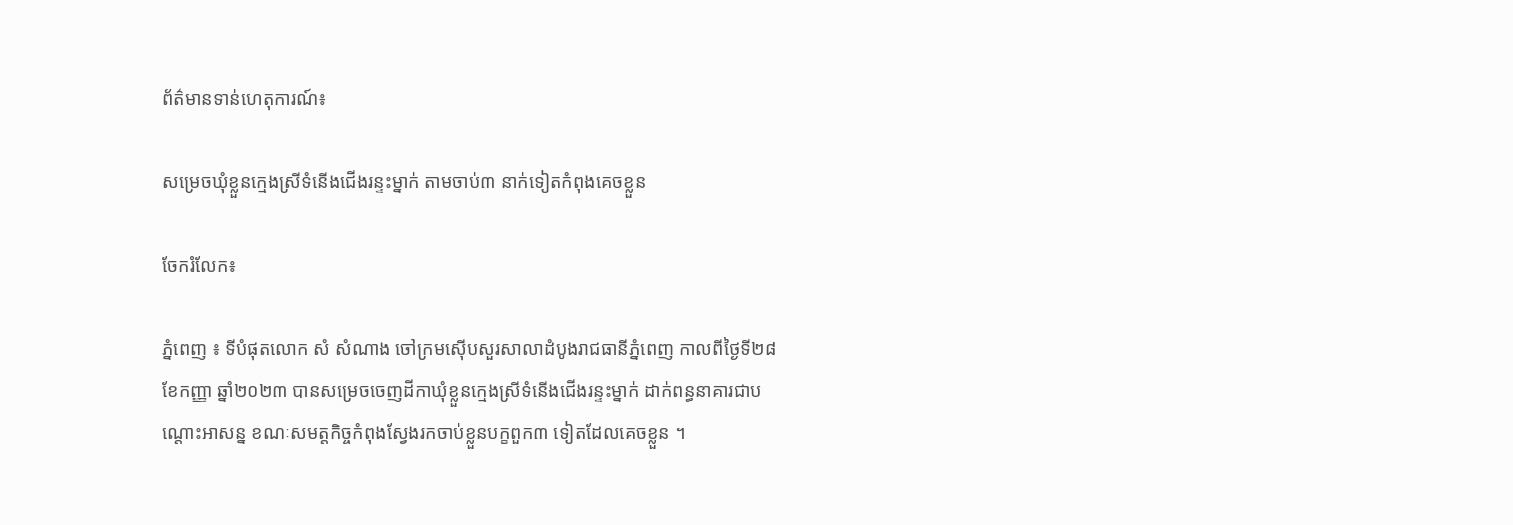ព័ត៌មានទាន់ហេតុការណ៍៖

សម្រេចឃុំខ្លួនក្មេងស្រីទំនើងជើងរន្ទះម្នាក់ តាមចាប់៣ នាក់ទៀតកំពុងគេចខ្លួន

ចែករំលែក៖

ភ្នំពេញ ៖ ទីបំផុតលោក សំ សំណាង ចៅក្រមស៊ើបសួរសាលាដំបូងរាជធានីភ្នំពេញ កាលពីថ្ងៃទី២៨ ខែកញ្ញា ឆ្នាំ២០២៣ បានសម្រេចចេញដីកាឃុំខ្លួនក្មេងស្រីទំនើងជើងរន្ទះម្នាក់ ដាក់ពន្ធនាគារជាបណ្តោះអាសន្ន ខណៈសមត្តកិច្ចកំពុងស្វែងរកចាប់ខ្លួនបក្ខពួក៣ ទៀតដែលគេចខ្លួន ។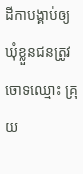ដីកាបង្គាប់ឲ្យឃុំខ្លួនជនត្រូវចោទឈ្មោះ គ្រុយ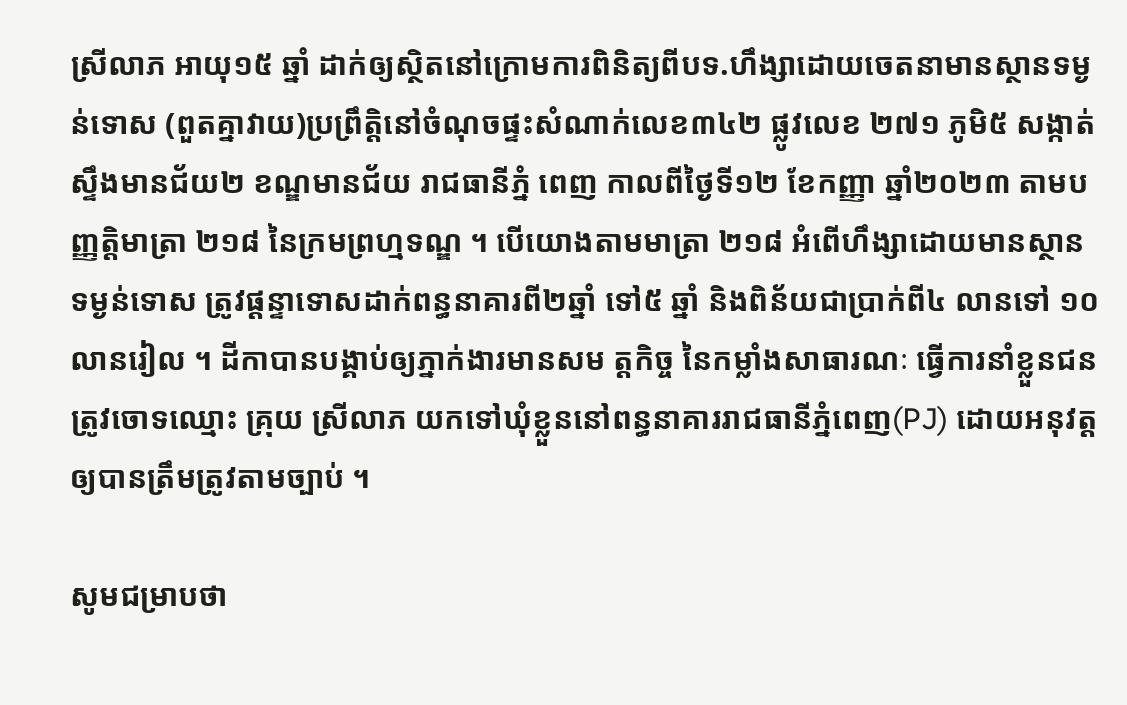ស្រីលាភ អាយុ១៥ ឆ្នាំ ដាក់ឲ្យស្ថិតនៅក្រោមការពិនិត្យពីបទ.ហឹង្សាដោយចេតនាមានស្ថានទម្ងន់ទោស (ពួតគ្នាវាយ)ប្រព្រឹត្តិនៅចំណុចផ្ទះសំណាក់លេខ៣៤២ ផ្លូវលេខ ២៧១ ភូមិ៥ សង្កាត់ស្ទឹងមានជ័យ២ ខណ្ឌមានជ័យ រាជធានីភ្នំ ពេញ កាលពីថ្ងៃទី១២ ខែកញ្ញា ឆ្នាំ២០២៣ តាមបញ្ញត្តិមាត្រា ២១៨ នៃក្រមព្រហ្មទណ្ឌ ។ បើយោងតាមមាត្រា ២១៨ អំពើហឹង្សាដោយមានស្ថានទម្ងន់ទោស ត្រូវផ្តន្ទាទោសដាក់ពន្ធនាគារពី២ឆ្នាំ ទៅ៥ ឆ្នាំ និងពិន័យជាប្រាក់ពី៤ លានទៅ ១០ លានរៀល ។ ដីកាបានបង្គាប់ឲ្យភ្នាក់ងារមានសម ត្តកិច្ច នៃកម្លាំងសាធារណៈ ធ្វើការនាំខ្លួនជនត្រូវចោទឈ្មោះ គ្រុយ ស្រីលាភ យកទៅឃុំខ្លួននៅពន្ធនាគាររាជធានីភ្នំពេញ(PJ) ដោយអនុវត្តឲ្យបានត្រឹមត្រូវតាមច្បាប់ ។

សូមជម្រាបថា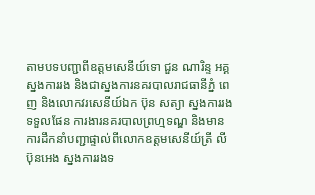តាមបទបញ្ជាពីឧត្តមសេនីយ៍ទោ ជួន ណារិន្ទ អគ្គស្នងការរង និងជាស្នងការនគរបាលរាជធានីភ្នំ ពេញ និងលោកវរសេនីយ៍ឯក ប៊ុន សត្យា ស្នងការរងទទួលផែន ការងារនគរបាលព្រហ្មទណ្ឌ និងមានការដឹកនាំបញ្ជាផ្ទាល់ពីលោកឧត្តមសេនីយ៍ត្រី លី ប៊ុនអេង ស្នងការរងទ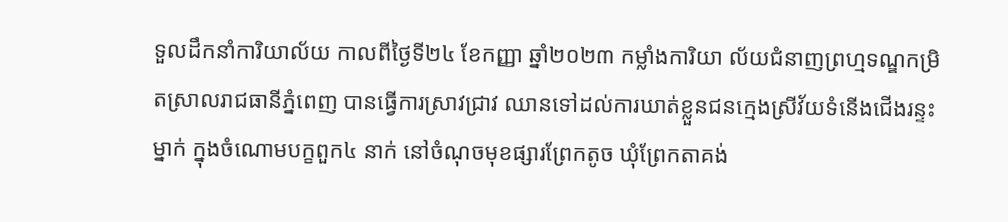ទួលដឹកនាំការិយាល័យ កាលពីថ្ងៃទី២៤ ខែកញ្ញា ឆ្នាំ២០២៣ កម្លាំងការិយា ល័យជំនាញព្រហ្មទណ្ឌកម្រិតស្រាលរាជធានីភ្នំពេញ បានធ្វើការស្រាវជ្រាវ ឈានទៅដល់ការឃាត់ខ្លួនជនក្មេងស្រីវ័យទំនើងជើងរន្ទះម្នាក់ ក្នុងចំណោមបក្ខពួក៤ នាក់ នៅចំណុចមុខផ្សារព្រែកតូច ឃុំព្រែកតាគង់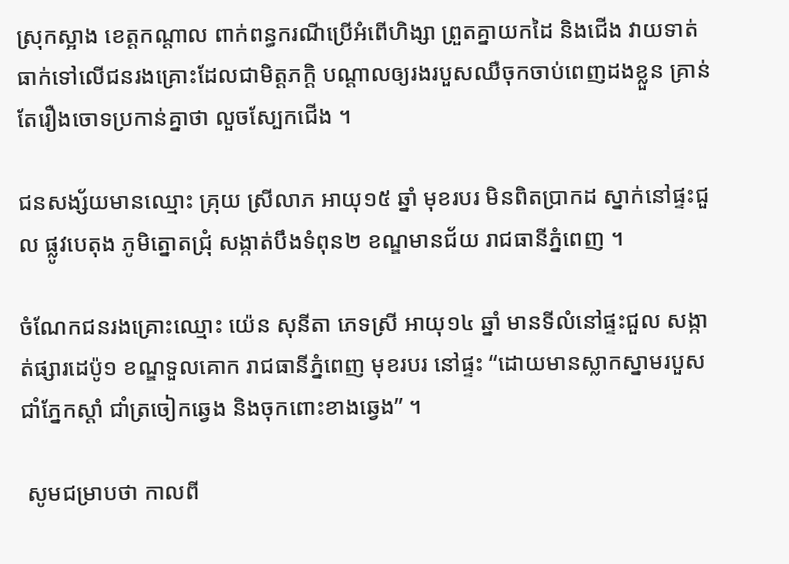ស្រុកស្អាង ខេត្តកណ្តាល ពាក់ពន្ធករណីប្រើអំពើហិង្សា ព្រួតគ្នាយកដៃ និងជើង វាយទាត់ធាក់ទៅលើជនរងគ្រោះដែលជាមិត្តភក្តិ បណ្តាលឲ្យរងរបួសឈឺចុកចាប់ពេញដងខ្លួន គ្រាន់តែរឿងចោទប្រកាន់គ្នាថា លួចស្បែកជើង ។

ជនសង្ស័យមានឈ្មោះ គ្រុយ ស្រីលាភ អាយុ១៥ ឆ្នាំ មុខរបរ មិនពិតប្រាកដ ស្នាក់នៅផ្ទះជួល ផ្លូវបេតុង ភូមិត្នោតជ្រុំ សង្កាត់បឹងទំពុន២ ខណ្ឌមានជ័យ រាជធានីភ្នំពេញ ។

ចំណែកជនរងគ្រោះឈ្មោះ យ៉េន សុនីតា ភេទស្រី អាយុ១៤ ឆ្នាំ មានទីលំនៅផ្ទះជួល សង្កាត់ផ្សារដេប៉ូ១ ខណ្ឌទួលគោក រាជធានីភ្នំពេញ មុខរបរ នៅផ្ទះ “ដោយមានស្លាកស្នាមរបួសជាំភ្នែកស្តាំ ជាំត្រចៀកឆ្វេង និងចុកពោះខាងឆ្វេង” ។

 សូមជម្រាបថា កាលពី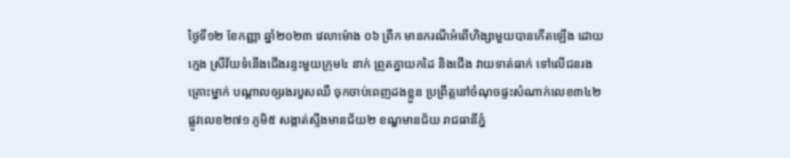ថ្ងៃទី១២ ខែកញ្ញា ឆ្នាំ២០២៣ វេលាម៉ោង ០៦ ព្រឹក មានករណីអំពើហិង្សាមួយបានកើតឡើង ដោយក្មេង ស្រីវ័យទំនើងជើងរន្ទះមួយក្រុម៤ នាក់ ព្រួតគ្នាយកដៃ និងជើង វាយទាត់ធាក់ ទៅលើជនរងគ្រោះម្នាក់ បណ្តាលឲ្យរងរបួសឈឺ ចុកចាប់ពេញដងខ្លួន ប្រព្រឹត្តនៅចំណុចផ្ទះសំណាក់លេខ៣៤២ ផ្លូវលេខ២៧១ ភូមិ៥ សង្កាត់ស្ទឹងមានជ័យ២ ខណ្ឌមានជ័យ រាជធានីភ្នំ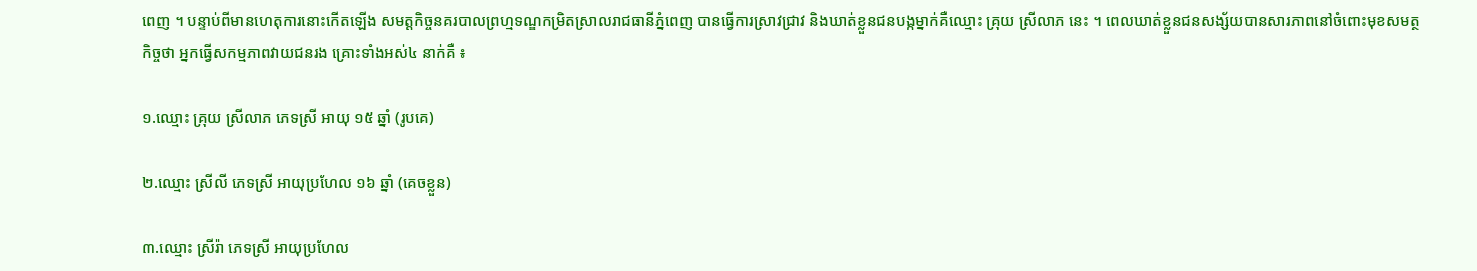ពេញ ។ បន្ទាប់ពីមានហេតុការនោះកើតឡើង សមត្តកិច្ចនគរបាលព្រហ្មទណ្ឌកម្រិតស្រាលរាជធានីភ្នំពេញ បានធ្វើការស្រាវជ្រាវ និងឃាត់ខ្លួនជនបង្កម្នាក់គឺឈ្មោះ គ្រុយ ស្រីលាភ នេះ ។ ពេលឃាត់ខ្លួនជនសង្ស័យបានសារភាពនៅចំពោះមុខសមត្ថកិច្ចថា អ្នកធ្វើសកម្មភាពវាយជនរង គ្រោះទាំងអស់៤ នាក់គឺ ៖

១.ឈ្មោះ គ្រុយ ស្រីលាភ ភេទស្រី អាយុ ១៥ ឆ្នាំ (រូបគេ)

២.ឈ្មោះ ស្រីលី ភេទស្រី អាយុប្រហែល ១៦ ឆ្នាំ (គេចខ្លួន)

៣.ឈ្មោះ ស្រីរ៉ា ភេទស្រី អាយុប្រហែល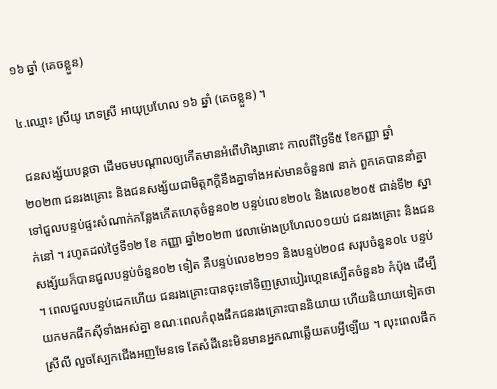១៦ ឆ្នាំ (គេចខ្លួន)

៤.ឈ្មោះ ស្រីយូ ភេទស្រី អាយុប្រហែល ១៦ ឆ្នាំ (គេចខ្លួន) ។

 ជនសង្ស័យបន្តថា ដើមចមបណ្តាលឲ្យកើតមានអំពើហិង្សានោះ កាលពីថ្ងៃទី៥ ខែកញ្ញា ឆ្នាំ២០២៣ ជនរងគ្រោះ និងជនសង្ស័យជាមិត្តភក្តិនឹងគ្នាទាំងអស់មានចំនួន៧ នាក់ ពួកគេបាននាំគ្នាទៅជួលបន្ទប់ផ្ទះសំណាក់កន្លែងកើតហេតុចំនួន០២ បន្ទប់លេខ២០៤ និងលេខ២០៥ ជាន់ទី២ ស្នាក់នៅ ។ រហូតដល់ថ្ងៃទី១២ ខែ កញ្ញា ឆ្នាំ២០២៣ វេលាម៉ោងប្រហែល០១យប់ ជនរងគ្រោះ និងជនសង្ស័យក៏បានជួលបន្ទប់ចំនួន០២ ទៀត គឺបន្ទប់លេខ២១១ និងបន្ទប់២០៨ សរុបចំនួន០៤ បន្ទប់ ។ ពេលជួលបន្ទប់ដេកហើយ ជនរងគ្រោះបានចុះទៅទិញស្រាបៀរហ្គេនស្បើតចំនួន៦ កំប៉ុង ដើម្បីយកមកផឹកស៊ីទាំងអស់គ្នា ខណៈពេលកំពុងផឹកជនរងគ្រោះបាននិយាយ ហើយនិយាយទៀតថា ស្រីលី លួចស្បែកជើងអញមែនទេ តែសំដីនេះមិនមានអ្នកណាឆ្លើយតបអ្វីឡើយ ។ លុះពេលផឹក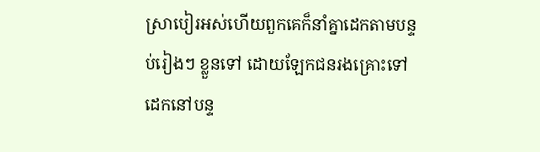ស្រាបៀរអស់ហើយពួកគេក៏នាំគ្នាដេកតាមបន្ទប់រៀងៗ ខ្លួនទៅ ដោយឡែកជនរងគ្រោះទៅដេកនៅបន្ទ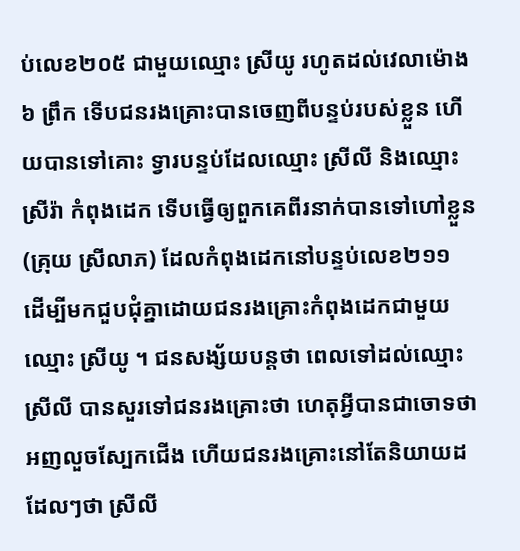ប់លេខ២០៥ ជាមួយឈ្មោះ ស្រីយូ រហូតដល់វេលាម៉ោង៦ ព្រឹក ទើបជនរងគ្រោះបានចេញពីបន្ទប់របស់ខ្លួន ហើយបានទៅគោះ ទ្វារបន្ទប់ដែលឈ្មោះ ស្រីលី និងឈ្មោះ ស្រីរ៉ា កំពុងដេក ទើបធ្វើឲ្យពួកគេពីរនាក់បានទៅហៅខ្លួន (គ្រុយ ស្រីលាភ) ដែលកំពុងដេកនៅបន្ទប់លេខ២១១ ដើម្បីមកជួបជុំគ្នាដោយជនរងគ្រោះកំពុងដេកជាមួយឈ្មោះ ស្រីយូ ។ ជនសង្ស័យបន្តថា ពេលទៅដល់ឈ្មោះ ស្រីលី បានសួរទៅជនរងគ្រោះថា ហេតុអ្វីបានជាចោទថាអញលួចស្បែកជើង ហើយជនរងគ្រោះនៅតែនិយាយដដែលៗថា ស្រីលី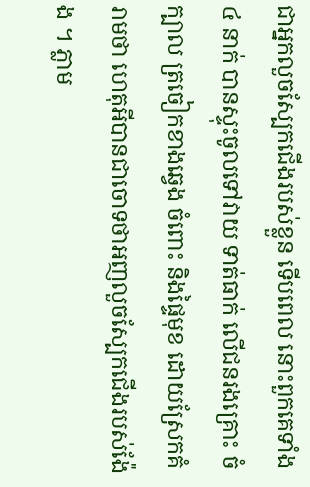ជាអ្នកលួចស្បែកជើងរបស់ខ្លួន ទើបពេល នោះពួកគេទាំង៤ នាក់ បានស្ទុះចូលទៅវាយ ទាត់ធាក់ លើជនរងគ្រោះ ចំក្បាល ត្រចៀកខាងឆ្វេង ចំពោះ និងផ្ទៃមុខ ដោយស្រែកគំរាមថា ហេតុអីបានជាចោទថាអញលួចស្បែកជើងរបស់ង៉ែង ។ ភ្លាម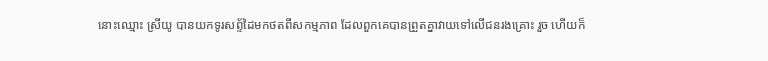នោះឈ្មោះ ស្រីយូ បានយកទូរសព្ទ័ដៃមកថតពីសកម្មភាព ដែលពួកគេបានព្រួតគ្នាវាយទៅលើជនរងគ្រោះ រួច ហើយក៏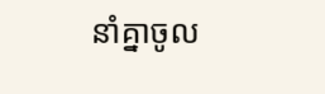នាំគ្នាចូល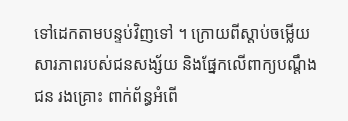ទៅដេកតាមបន្ទប់វិញទៅ ។ ក្រោយពីស្តាប់ចម្លើយសារភាពរបស់ជនសង្ស័យ និងផ្នែកលើពាក្យបណ្តឹងជន រងគ្រោះ ពាក់ព័ន្ធអំពើ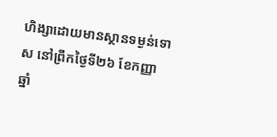ហិង្សាដោយមានស្ថានទម្ងន់ទោស នៅព្រឹកថ្ងៃទី២៦ ខែកញ្ញា ឆ្នាំ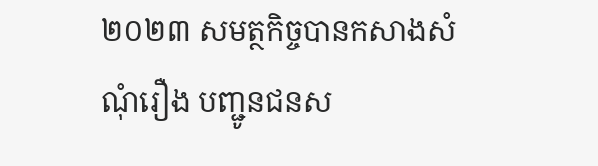២០២៣ សមត្ថកិច្ចបានកសាងសំណុំរឿង បញ្ជូនជនស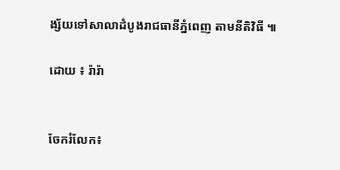ង្ស័យទៅសាលាដំបូងរាជធានីភ្នំពេញ តាមនីតិវិធី ៕

ដោយ ៖ រ៉ារ៉ា


ចែករំលែក៖